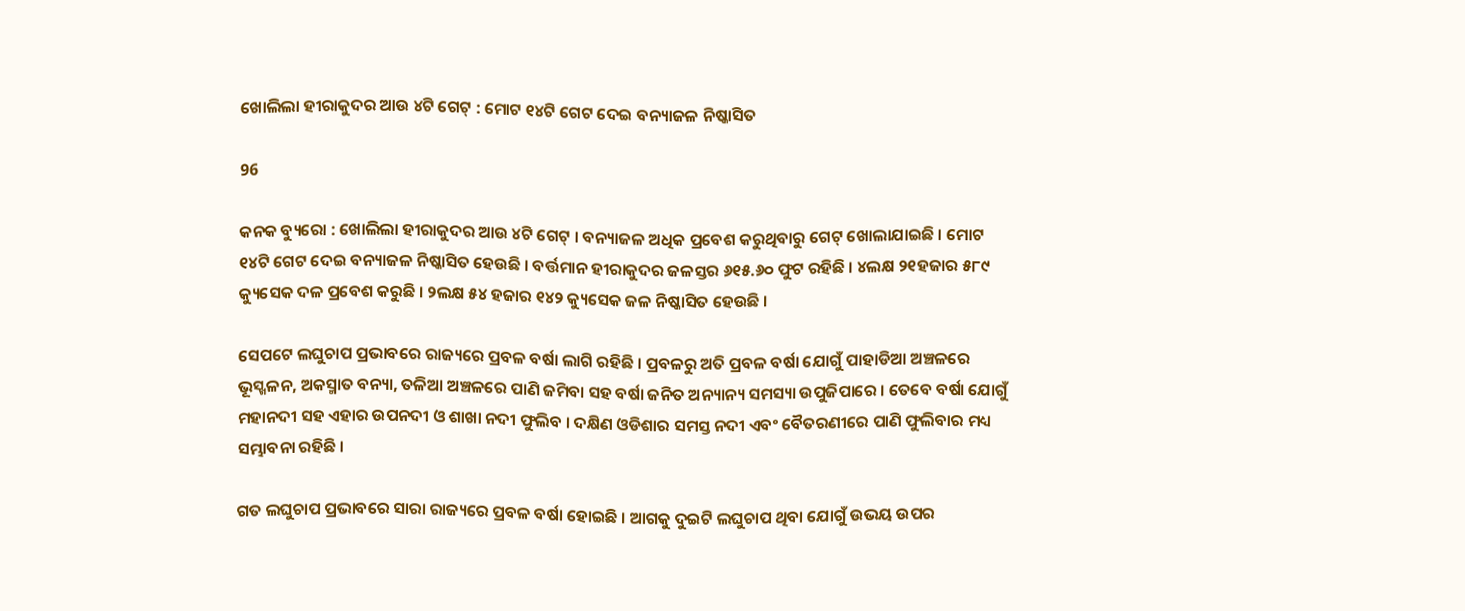ଖୋଲିଲା ହୀରାକୁଦର ଆଉ ୪ଟି ଗେଟ୍ : ମୋଟ ୧୪ଟି ଗେଟ ଦେଇ ବନ୍ୟାଜଳ ନିଷ୍କାସିତ

96

କନକ ବ୍ୟୁରୋ : ଖୋଲିଲା ହୀରାକୁଦର ଆଉ ୪ଟି ଗେଟ୍ । ବନ୍ୟାଜଳ ଅଧିକ ପ୍ରବେଶ କରୁଥିବାରୁ ଗେଟ୍ ଖୋଲାଯାଇଛି । ମୋଟ ୧୪ଟି ଗେଟ ଦେଇ ବନ୍ୟାଜଳ ନିଷ୍କାସିତ ହେଉଛି । ବର୍ତ୍ତମାନ ହୀରାକୁଦର ଜଳସ୍ତର ୬୧୫.୬୦ ଫୁଟ ରହିଛି । ୪ଲକ୍ଷ ୨୧ହଜାର ୫୮୯ କ୍ୟୁସେକ ଦଳ ପ୍ରବେଶ କରୁଛି । ୨ଲକ୍ଷ ୫୪ ହଜାର ୧୪୨ କ୍ୟୁସେକ ଜଳ ନିଷ୍କାସିତ ହେଉଛି ।

ସେପଟେ ଲଘୁଚାପ ପ୍ରଭାବରେ ରାଜ୍ୟରେ ପ୍ରବଳ ବର୍ଷା ଲାଗି ରହିଛି । ପ୍ରବଳରୁ ଅତି ପ୍ରବଳ ବର୍ଷା ଯୋଗୁଁ ପାହାଡିଆ ଅଞ୍ଚଳରେ ଭୂସ୍ଖଳନ, ଅକସ୍ମାତ ବନ୍ୟା, ତଳିଆ ଅଞ୍ଚଳରେ ପାଣି ଜମିବା ସହ ବର୍ଷା ଜନିତ ଅନ୍ୟାନ୍ୟ ସମସ୍ୟା ଉପୁଜିପାରେ । ତେବେ ବର୍ଷା ଯୋଗୁଁ ମହାନଦୀ ସହ ଏହାର ଉପନଦୀ ଓ ଶାଖା ନଦୀ ଫୁଲିବ । ଦକ୍ଷିଣ ଓଡିଶାର ସମସ୍ତ ନଦୀ ଏବଂ ବୈତରଣୀରେ ପାଣି ଫୁଲିବାର ମଧ୍ୟ ସମ୍ଭାବନା ରହିଛି ।

ଗତ ଲଘୁଚାପ ପ୍ରଭାବରେ ସାରା ରାଜ୍ୟରେ ପ୍ରବଳ ବର୍ଷା ହୋଇଛି । ଆଗକୁ ଦୁଇଟି ଲଘୁଚାପ ଥିବା ଯୋଗୁଁ ଉଭୟ ଉପର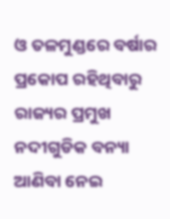ଓ ତଳମୁଣ୍ଡରେ ବର୍ଷାର ପ୍ରକୋପ ରହିଥିବାରୁ ରାଜ୍ୟର ପ୍ରମୁଖ ନଦୀଗୁଡିକ ବନ୍ୟା ଆଣିବା ନେଇ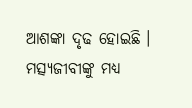ଆଶଙ୍କା ଦୃଢ ହୋଇଛି । ମତ୍ସ୍ୟଜୀବୀଙ୍କୁ ମଧ୍ୟ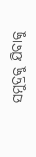ସମୁଦ୍ରକୁ ଯିବାକୁ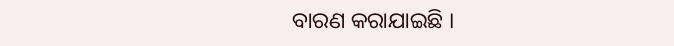ବାରଣ କରାଯାଇଛି ।